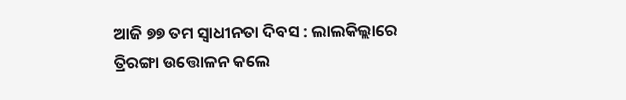ଆଜି ୭୭ ତମ ସ୍ବାଧୀନତା ଦିବସ : ଲାଲକିଲ୍ଲାରେ ତ୍ରିରଙ୍ଗା ଉତ୍ତୋଳନ କଲେ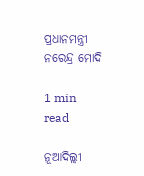ପ୍ରଧାନମନ୍ତ୍ରୀ ନରେନ୍ଦ୍ର ମୋଦି

1 min read

ନୂଆଦିଲ୍ଲୀ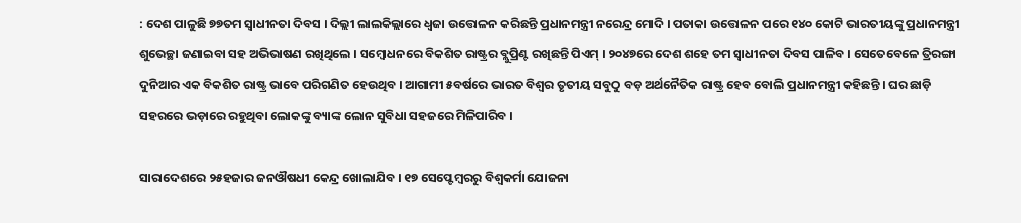: ଦେଶ ପାଳୁଛି ୭୭ତମ ସ୍ବାଧୀନତା ଦିବସ । ଦିଲ୍ଲୀ ଲାଲକିଲ୍ଲାରେ ଧ୍ବଜା ଉତ୍ତୋଳନ କରିଛନ୍ତି ପ୍ରଧାନମନ୍ତ୍ରୀ ନରେନ୍ଦ୍ର ମୋଦି । ପତାକା ଉତ୍ତୋଳନ ପରେ ୧୪୦ କୋଟି ଭାରତୀୟଙ୍କୁ ପ୍ରଧାନମନ୍ତ୍ରୀ ଶୁଭେଚ୍ଛା ଜଣାଇବା ସହ ଅଭିଭାଷଣ ରଖିଥିଲେ । ସମ୍ବୋଧନରେ ବିକଶିତ ରାଷ୍ଟ୍ରର ବ୍ଲୁପ୍ରିଣ୍ଟ ରଖିଛନ୍ତି ପିଏମ୍ । ୨୦୪୭ରେ ଦେଶ ଶହେ ତମ ସ୍ବାଧୀନତା ଦିବସ ପାଳିବ । ସେତେବେଳେ ତ୍ରିରଙ୍ଗା ଦୁନିଆର ଏକ ବିକଶିତ ରାଷ୍ଟ୍ର ଭାବେ ପରିଗଣିତ ହେଉଥିବ । ଆଗାମୀ ୫ବର୍ଷରେ ଭାରତ ବିଶ୍ବର ତୃତୀୟ ସବୁଠୁ ବଡ଼ ଅର୍ଥନୈତିକ ରାଷ୍ଟ୍ର ହେବ ବୋଲି ପ୍ରଧାନମନ୍ତ୍ରୀ କହିଛନ୍ତି । ଘର ଛାଡ଼ି ସହରରେ ଭଡ଼ାରେ ରହୁଥିବା ଲୋକଙ୍କୁ ବ୍ୟାଙ୍କ ଲୋନ ସୁବିଧା ସହଜରେ ମିଳିପାରିବ ।

ସାରାଦେଶରେ ୨୫ହଜାର ଜନଔଷଧୀ କେନ୍ଦ୍ର ଖୋଲାଯିବ । ୧୭ ସେପ୍ଟେମ୍ବରରୁ ବିଶ୍ବକର୍ମା ଯୋଜନା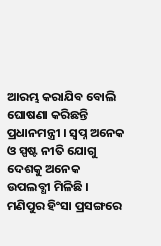ଆରମ୍ଭ କରାଯିବ ବୋଲି ଘୋଷଣା କରିଛନ୍ତି ପ୍ରଧାନମନ୍ତ୍ରୀ । ସ୍ବପ୍ନ ଅନେକ ଓ ସ୍ପଷ୍ଟ ନୀତି ଯୋଗୁ ଦେଶକୁ ଅନେକ ଉପଲବ୍ଧୀ ମିଳିଛି । ମଣିପୁର ହିଂସା ପ୍ରସଙ୍ଗରେ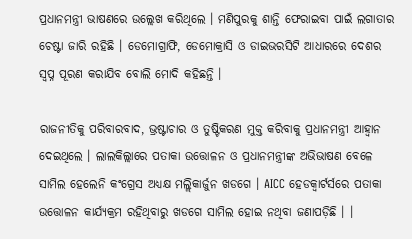ପ୍ରଧାନମନ୍ତ୍ରୀ ଭାଷଣରେ ଉଲ୍ଲେଖ କରିଥିଲେ । ମଣିପୁରକୁ ଶାନ୍ତି ଫେରାଇବା ପାଇଁ ଲଗାତାର ଚେଷ୍ଟା ଜାରି ରହିଛି । ଡେମୋଗ୍ରାଫି, ଡେମୋକ୍ରାସି ଓ ଡାଇଭରସିଟି ଆଧାରରେ ଦେଶର ସ୍ବପ୍ନ ପୂରଣ କରାଯିବ ବୋଲି ମୋଦି କହିଛନ୍ତି ।

ରାଜନୀତିକୁ ପରିବାରବାଦ, ଭ୍ରଷ୍ଟାଚାର ଓ ତୁଷ୍ଟିକରଣ ମୁକ୍ତ କରିବାକୁ ପ୍ରଧାନମନ୍ତ୍ରୀ ଆହ୍ବାନ ଦେଇଥିଲେ । ଲାଲକିଲ୍ଲାରେ ପତାକା ଉତ୍ତୋଳନ ଓ ପ୍ରଧାନମନ୍ତ୍ରୀଙ୍କ ଅଭିଭାଷଣ ବେଳେ ସାମିଲ ହେଲେନି କଂଗ୍ରେସ ଅଧ୍ୟକ୍ଷ ମଲ୍ଲିକାର୍ଜୁନ ଖଡଗେ । AICC ହେଡକ୍ବାର୍ଟର୍ସରେ ପତାକା ଉତ୍ତୋଳନ କାର୍ଯ୍ୟକ୍ରମ ରହିଥିବାରୁ ଖଡଗେ ସାମିଲ ହୋଇ ନଥିବା ଜଣାପଡ଼ିଛି । ।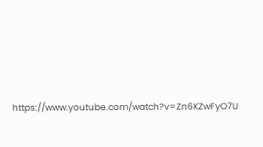https://www.youtube.com/watch?v=Zn6KZwFyO7U